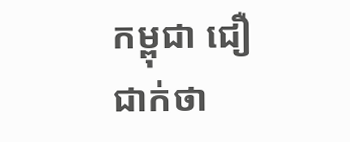កម្ពុជា ជឿជាក់ថា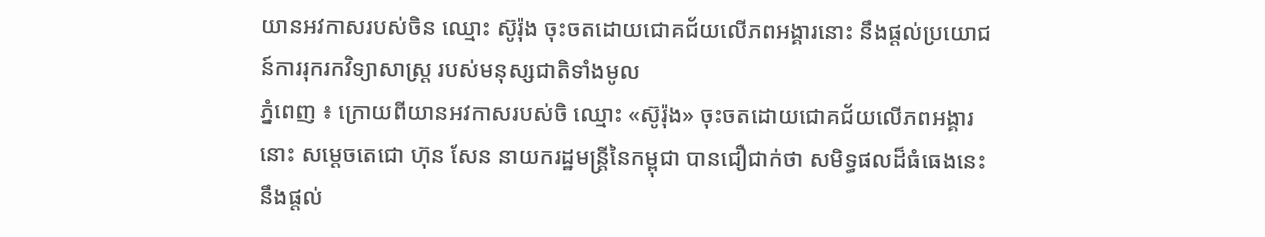យានអវកាសរបស់ចិន ឈ្មោះ ស៊ូរ៉ុង ចុះចតដោយជោគជ័យលើភពអង្គារនោះ នឹងផ្តល់ប្រយោជន៍ការរុករកវិទ្យាសាស្ត្រ របស់មនុស្សជាតិទាំងមូល
ភ្នំពេញ ៖ ក្រោយពីយានអវកាសរបស់ចិ ឈ្មោះ «ស៊ូរ៉ុង» ចុះចតដោយជោគជ័យលើភពអង្គារ នោះ សម្ដេចតេជោ ហ៊ុន សែន នាយករដ្ឋមន្ដ្រីនៃកម្ពុជា បានជឿជាក់ថា សមិទ្ធផលដ៏ធំធេងនេះ នឹងផ្តល់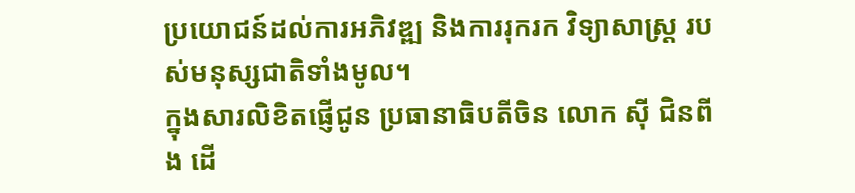ប្រយោជន៍ដល់ការអភិវឌ្ឍ និងការរុករក វិទ្យាសាស្ត្រ របស់មនុស្សជាតិទាំងមូល។
ក្នុងសារលិខិតផ្ញើជូន ប្រធានាធិបតីចិន លោក ស៊ី ជិនពីង ដើ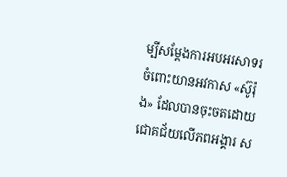ម្បីសម្តែងការអបអរសាទរចំពោះយានអវកាស «ស៊ូរ៉ុង» ដែលបានចុះចតដោយជោគជ័យលើភពអង្គារ ស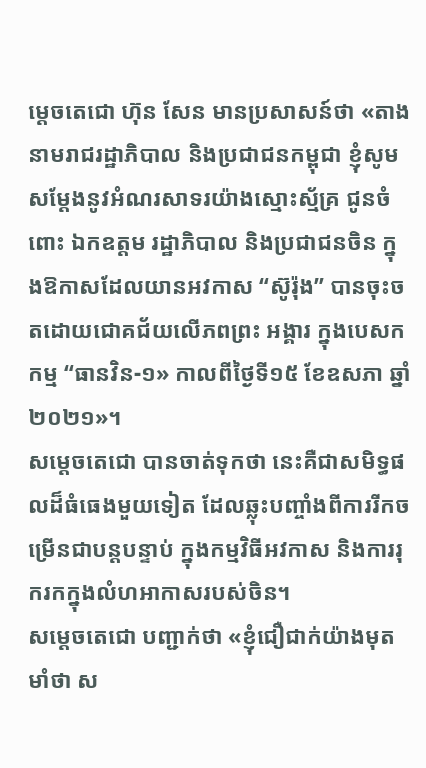ម្ដេចតេជោ ហ៊ុន សែន មានប្រសាសន៍ថា «តាងនាមរាជរដ្ឋាភិបាល និងប្រជាជនកម្ពុជា ខ្ញុំសូមសម្តែងនូវអំណរសាទរយ៉ាងស្មោះស្ម័គ្រ ជូនចំពោះ ឯកឧត្តម រដ្ឋាភិបាល និងប្រជាជនចិន ក្នុងឱកាសដែលយានអវកាស “ស៊ូរ៉ុង” បានចុះចតដោយជោគជ័យលើភពព្រះ អង្គារ ក្នុងបេសកកម្ម “ធានវិន-១» កាលពីថ្ងៃទី១៥ ខែឧសភា ឆ្នាំ២០២១»។
សម្ដេចតេជោ បានចាត់ទុកថា នេះគឺជាសមិទ្ធផលដ៏ធំធេងមួយទៀត ដែលឆ្លុះបញ្ចាំងពីការរីកចម្រើនជាបន្តបន្ទាប់ ក្នុងកម្មវិធីអវកាស និងការរុករកក្នុងលំហអាកាសរបស់ចិន។
សម្ដេចតេជោ បញ្ជាក់ថា «ខ្ញុំជឿជាក់យ៉ាងមុតមាំថា ស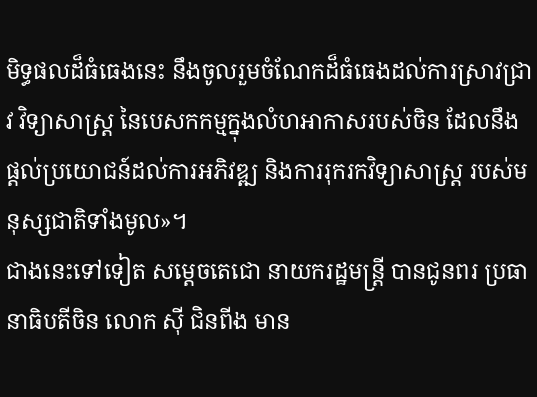មិទ្ធផលដ៏ធំធេងនេះ នឹងចូលរួមចំណែកដ៏ធំធេងដល់ការស្រាវជ្រាវ វិទ្យាសាស្ត្រ នៃបេសកកម្មក្នុងលំហអាកាសរបស់ចិន ដែលនឹងផ្តល់ប្រយោជន៍ដល់ការអភិវឌ្ឍ និងការរុករកវិទ្យាសាស្ត្រ របស់មនុស្សជាតិទាំងមូល»។
ជាងនេះទៅទៀត សម្តេចតេជោ នាយករដ្ឋមន្រ្តី បានជូនពរ ប្រធានាធិបតីចិន លោក ស៊ី ជិនពីង មាន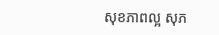សុខភាពល្អ សុភ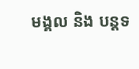មង្គល និង បន្តទ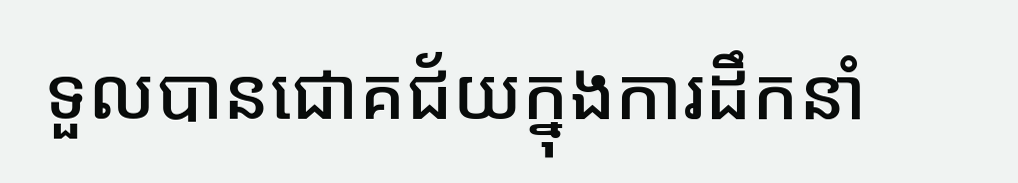ទួលបានជោគជ័យក្នុងការដឹកនាំ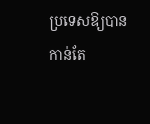ប្រទេសឱ្យបាន កាន់តែ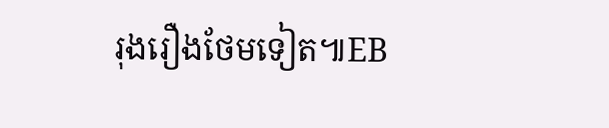រុងរឿងថែមទៀត៕EB